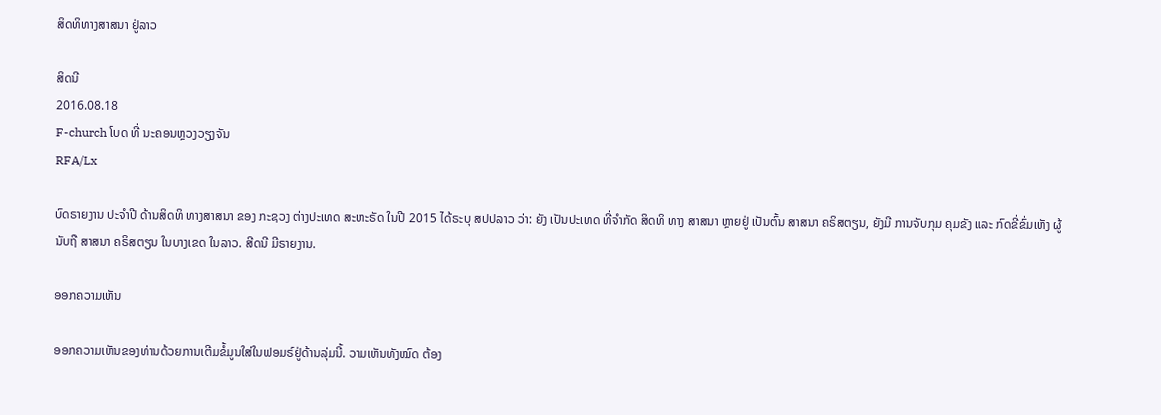ສິດທິທາງສາສນາ ຢູ່ລາວ

ສິດນີ
2016.08.18
F-church ໂບດ ທີ່ ນະຄອນຫຼວງວຽງຈັນ
RFA/Lx

ບົດຣາຍງານ ປະຈຳປີ ດ້ານສິດທິ ທາງສາສນາ ຂອງ ກະຊວງ ຕ່າງປະເທດ ສະຫະຣັດ ໃນປີ 2015 ໄດ້ຣະບຸ ສປປລາວ ວ່າ: ຍັງ ເປັນປະເທດ ທີ່ຈຳກັດ ສິດທິ ທາງ ສາສນາ ຫຼາຍຢູ່ ເປັນຕົ້ນ ສາສນາ ຄຣິສຕຽນ, ຍັງມີ ການຈັບກຸມ ຄຸມຂັງ ແລະ ກົດຂີ່ຂົ່ມເຫັງ ຜູ້ນັບຖື ສາສນາ ຄຣິສຕຽນ ໃນບາງເຂດ ໃນລາວ. ສີດນີ ມີຣາຍງານ.

ອອກຄວາມເຫັນ

ອອກຄວາມເຫັນຂອງທ່ານດ້ວຍການເຕີມຂໍ້ມູນໃສ່ໃນຟອມຣ໌ຢູ່ດ້ານລຸ່ມນີ້. ວາມເຫັນທັງໝົດ ຕ້ອງ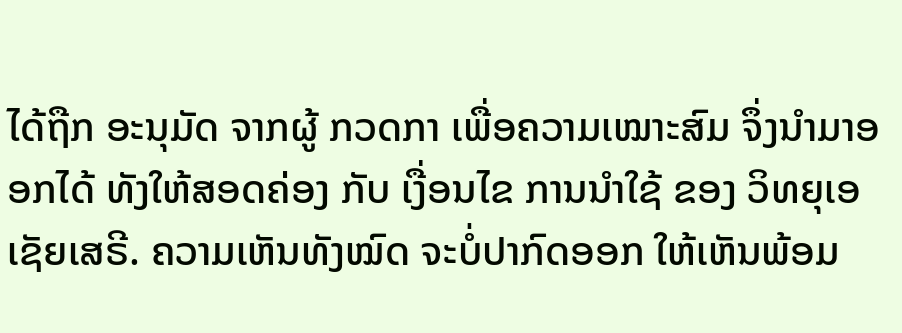ໄດ້ຖືກ ອະນຸມັດ ຈາກຜູ້ ກວດກາ ເພື່ອຄວາມເໝາະສົມ ຈຶ່ງນໍາມາອອກໄດ້ ທັງໃຫ້ສອດຄ່ອງ ກັບ ເງື່ອນໄຂ ການນຳໃຊ້ ຂອງ ວິທຍຸເອເຊັຍເສຣີ. ຄວາມເຫັນທັງໝົດ ຈະບໍ່ປາກົດອອກ ໃຫ້ເຫັນພ້ອມ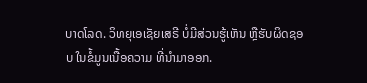ບາດໂລດ. ວິທຍຸເອເຊັຍເສຣີ ບໍ່ມີສ່ວນຮູ້ເຫັນ ຫຼືຮັບຜິດຊອບ ໃນຂໍ້ມູນເນື້ອຄວາມ ທີ່ນໍາມາອອກ.